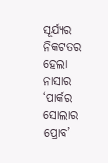ସୂର୍ଯ୍ୟର ନିକଟତର ହେଲା ନାସାର ‘ପାର୍କର ସୋଲାର ପ୍ରୋବ’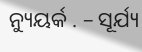ନ୍ୟୁୟର୍କ . – ସୂର୍ଯ୍ୟ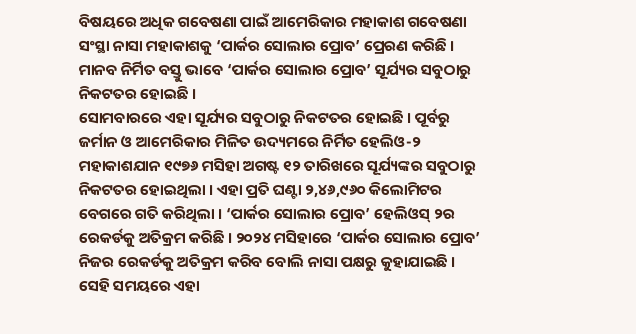ବିଷୟରେ ଅଧିକ ଗବେଷଣା ପାଇଁ ଆମେରିକାର ମହାକାଶ ଗବେଷଣା ସଂସ୍ଥା ନାସା ମହାକାଶକୁ ‘ପାର୍କର ସୋଲାର ପ୍ରୋବ’ ପ୍ରେରଣ କରିଛି । ମାନବ ନିର୍ମିତ ବସ୍ତୁ ଭାବେ ‘ପାର୍କର ସୋଲାର ପ୍ରୋବ’ ସୂର୍ଯ୍ୟର ସବୁଠାରୁ ନିକଟତର ହୋଇଛି ।
ସୋମବାରରେ ଏହା ସୂର୍ଯ୍ୟର ସବୁଠାରୁ ନିକଟତର ହୋଇଛି । ପୂର୍ବରୁ ଜର୍ମାନ ଓ ଆମେରିକାର ମିଳିତ ଉଦ୍ୟମରେ ନିର୍ମିତ ହେଲିଓ-୨ ମହାକାଶଯାନ ୧୯୭୬ ମସିହା ଅଗଷ୍ଟ ୧୨ ତାରିଖରେ ସୂର୍ଯ୍ୟଙ୍କର ସବୁଠାରୁ ନିକଟତର ହୋଇଥିଲା । ଏହା ପ୍ରତି ଘଣ୍ଟା ୨,୪୬,୯୬୦ କିଲୋମିଟର ବେଗରେ ଗତି କରିଥିଲା । ‘ପାର୍କର ସୋଲାର ପ୍ରୋବ’ ହେଲିଓସ୍ ୨ର ରେକର୍ଡକୁ ଅତିକ୍ରମ କରିଛି । ୨୦୨୪ ମସିହାରେ ‘ପାର୍କର ସୋଲାର ପ୍ରୋବ’ ନିଜର ରେକର୍ଡକୁ ଅତିକ୍ରମ କରିବ ବୋଲି ନାସା ପକ୍ଷରୁ କୁହାଯାଇଛି । ସେହି ସମୟରେ ଏହା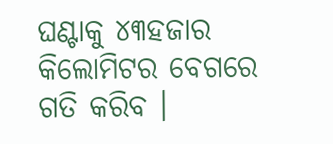ଘଣ୍ଟାକୁ ୪୩ହଜାର କିଲୋମିଟର ବେଗରେ ଗତି କରିବ ।